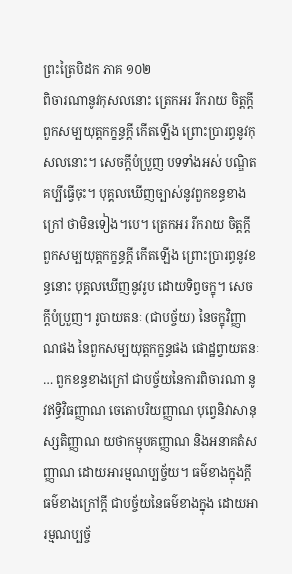ព្រះត្រៃបិដក ភាគ ១០២
ពិចារណានូវកុសលនោះ ត្រេកអរ រីករាយ ចិត្តក្តី ពួកសម្បយុត្តកក្ខន្ធក្តី កើតឡើង ព្រោះប្រារព្ធនូវកុសលនោះ។ សេចក្តីបំប្រួញ បទទាំងអស់ បណ្ឌិតគប្បីធ្វើចុះ។ បុគ្គលឃើញច្បាស់នូវពួកខន្ធខាងក្រៅ ថាមិនទៀង។បេ។ ត្រេកអរ រីករាយ ចិត្តក្តី ពួកសម្បយុត្តកក្ខន្ធក្តី កើតឡើង ព្រោះប្រារព្ធនូវខន្ធនោះ បុគ្គលឃើញនូវរូប ដោយទិព្វចក្ខុ។ សេចក្តីបំប្រួញ។ រូបាយតនៈ (ជាបច្ច័យ) នៃចក្ខុវិញ្ញាណផង នៃពួកសម្បយុត្តកក្ខន្ធផង ផោដ្ឋព្វាយតនៈ … ពួកខន្ធខាងក្រៅ ជាបច្ច័យនៃការពិចារណា នូវឥទ្ធិវិធញ្ញាណ ចេតោបរិយញ្ញាណ បុព្វេនិវាសានុស្សតិញ្ញាណ យថាកម្មុបគញ្ញាណ និងអនាគតំសញ្ញាណ ដោយអារម្មណប្បច្ច័យ។ ធម៌ខាងក្នុងក្តី ធម៌ខាងក្រៅក្តី ជាបច្ច័យនៃធម៌ខាងក្នុង ដោយអារម្មណប្បច្ច័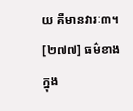យ គឺមានវារៈ៣។
[២៧៧] ធម៌ខាងក្នុង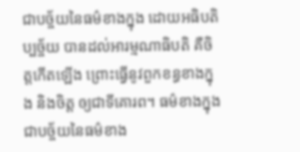ជាបច្ច័យនៃធម៌ខាងក្នុង ដោយអធិបតិប្បច្ច័យ បានដល់អារម្មណាធិបតិ គឺចិត្តកើតឡើង ព្រោះធ្វើនូវពួកខន្ធខាងក្នុង និងចិត្ត ឲ្យជាទីគោរព។ ធម៌ខាងក្នុង ជាបច្ច័យនៃធម៌ខាង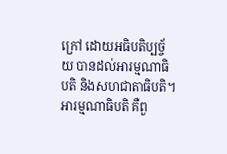ក្រៅ ដោយអធិបតិប្បច្ច័យ បានដល់អារម្មណាធិបតិ និងសហជាតាធិបតិ។ អារម្មណាធិបតិ គឺពួ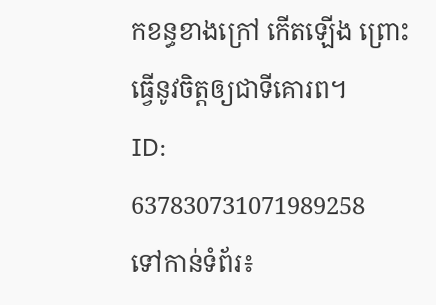កខន្ធខាងក្រៅ កើតឡើង ព្រោះធ្វើនូវចិត្តឲ្យជាទីគោរព។
ID: 637830731071989258
ទៅកាន់ទំព័រ៖